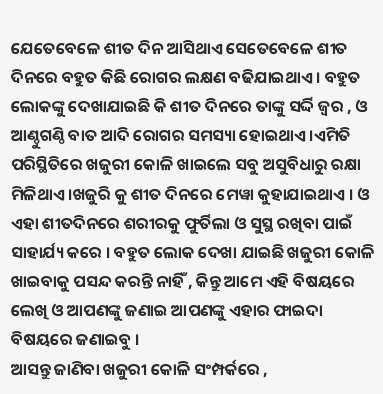ଯେତେବେଳେ ଶୀତ ଦିନ ଆସିଥାଏ ସେତେବେଳେ ଶୀତ ଦିନରେ ବହୁତ କିଛି ରୋଗର ଲକ୍ଷଣ ବଢିଯାଇଥାଏ । ବହୁତ ଲୋକଙ୍କୁ ଦେଖାଯାଇଛି କି ଶୀତ ଦିନରେ ତାଙ୍କୁ ସର୍ଦ୍ଦି ଜ୍ୱର , ଓ ଆଣ୍ଠୁଗଣ୍ଠି ବାତ ଆଦି ରୋଗର ସମସ୍ୟା ହୋଇଥାଏ ।ଏମିତି ପରିସ୍ଥିତିରେ ଖଜୁରୀ କୋଳି ଖାଇଲେ ସବୁ ଅସୁବିଧାରୁ ରକ୍ଷା ମିଳିଥାଏ ।ଖଜୁରି କୁ ଶୀତ ଦିନରେ ମେୱା କୁହାଯାଇଥାଏ । ଓ ଏହା ଶୀତଦିନରେ ଶରୀରକୁ ଫୁର୍ତିଲା ଓ ସୁସ୍ଥ ରଖିବା ପାଇଁ ସାହାର୍ଯ୍ୟ କରେ । ବହୁତ ଲୋକ ଦେଖା ଯାଇଛି ଖଜୁରୀ କୋଳି ଖାଇବାକୁ ପସନ୍ଦ କରନ୍ତି ନାହିଁ , କିନ୍ତୁ ଆମେ ଏହି ବିଷୟରେ ଲେଖି ଓ ଆପଣଙ୍କୁ ଜଣାଇ ଆପଣଙ୍କୁ ଏହାର ଫାଇଦା ବିଷୟରେ ଜଣାଇବୁ ।
ଆସନ୍ତୁ ଜାଣିବା ଖଜୁରୀ କୋଳି ସଂମ୍ପର୍କରେ ,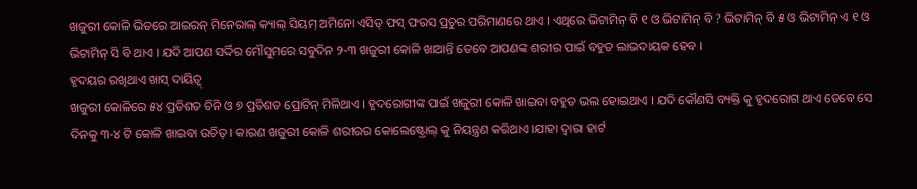ଖଜୁରୀ କୋଳି ଭିତରେ ଆଇରନ୍ ମିନେରାଲ୍ କ୍ୟାଲ୍ ସିୟମ୍ ଅମିନୋ ଏସିଡ୍ ଫସ୍ ଫରସ ପ୍ରଚୁର ପରିମାଣରେ ଥାଏ । ଏଥିରେ ଭିଟାମିନ୍ ବି ୧ ଓ ଭିଟାମିନ୍ ବି ? ଭିଟାମିନ୍ ବି ୫ ଓ ଭିଟାମିନ୍ ଏ ୧ ଓ ଭିଟାମିନ୍ ସି ବି ଥାଏ । ଯଦି ଆପଣ ସର୍ଦ୍ଦିର ମୌସୁମରେ ସବୁଦିନ ୨-୩ ଖଜୁରୀ କୋଳି ଖାଆନ୍ତି ତେବେ ଆପଣଙ୍କ ଶରୀର ପାଇଁ ବହୁତ ଲାଭଦାୟକ ହେବ ।
ହୃଦୟର ରଖିଥାଏ ଖାସ୍ ଦାୟିତ୍ୱ୍
ଖଜୁରୀ କୋଳିରେ ୫୪ ପ୍ରତିଶତ ଚିନି ଓ ୭ ପ୍ରତିଶତ ପ୍ରୋଟିନ୍ ମିଳିଥାଏ । ହୃଦରୋଗୀଙ୍କ ପାଇଁ ଖଜୁରୀ କୋଳି ଖାଇବା ବହୁତ ଭଲ ହୋଇଥାଏ । ଯଦି କୌଣସି ବ୍ୟକ୍ତି କୁ ହୃଦରୋଗ ଥାଏ ତେବେ ସେ ଦିନକୁ ୩-୪ ଟି କୋଳି ଖାଇବା ଉଚିତ୍ । କାରଣ ଖଜୁରୀ କୋଳି ଶରୀରର କୋଲେଷ୍ଟ୍ରୋଲ୍ କୁ ନିୟନ୍ତ୍ରଣ କରିଥାଏ ।ଯାହା ଦ୍ୱାରା ହାର୍ଟ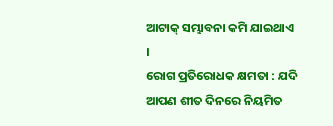ଆଟାକ୍ ସମ୍ଭାବନା କମି ଯାଇଥାଏ ।
ରୋଗ ପ୍ରତିରୋଧକ କ୍ଷମତା : ଯଦି ଆପଣ ଶୀତ ଦିନରେ ନିୟମିତ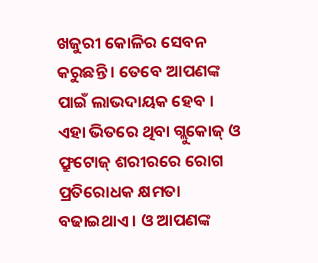ଖଜୁରୀ କୋଳିର ସେବନ କରୁଛନ୍ତି । ତେବେ ଆପଣଙ୍କ ପାଇଁ ଲାଭଦାୟକ ହେବ । ଏହା ଭିତରେ ଥିବା ଗ୍ଲୁକୋଜ୍ ଓ ଫ୍ରୁଟୋଜ୍ ଶରୀରରେ ରୋଗ ପ୍ରତିରୋଧକ କ୍ଷମତା ବଢାଇଥାଏ । ଓ ଆପଣଙ୍କ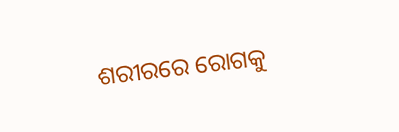ଶରୀରରେ ରୋଗକୁ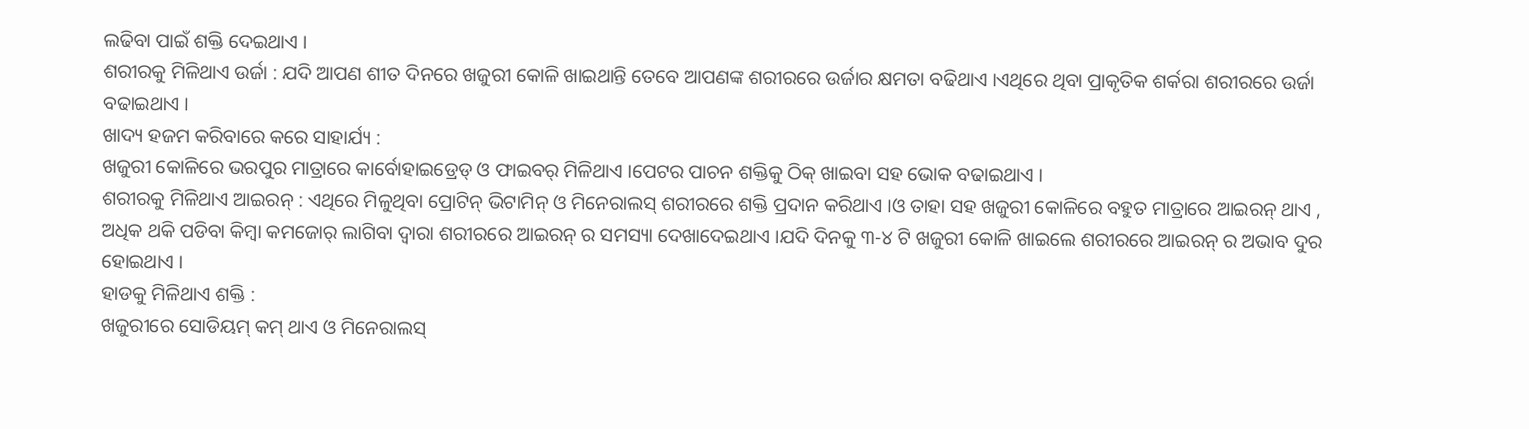ଲଢିବା ପାଇଁ ଶକ୍ତି ଦେଇଥାଏ ।
ଶରୀରକୁ ମିଳିଥାଏ ଉର୍ଜା : ଯଦି ଆପଣ ଶୀତ ଦିନରେ ଖଜୁରୀ କୋଳି ଖାଇଥାନ୍ତି ତେବେ ଆପଣଙ୍କ ଶରୀରରେ ଉର୍ଜାର କ୍ଷମତା ବଢିଥାଏ ।ଏଥିରେ ଥିବା ପ୍ରାକୃତିକ ଶର୍କରା ଶରୀରରେ ଉର୍ଜା ବଢାଇଥାଏ ।
ଖାଦ୍ୟ ହଜମ କରିବାରେ କରେ ସାହାର୍ଯ୍ୟ :
ଖଜୁରୀ କୋଳିରେ ଭରପୁର ମାତ୍ରାରେ କାର୍ବୋହାଇଡ୍ରେଡ୍ ଓ ଫାଇବର୍ ମିଳିଥାଏ ।ପେଟର ପାଚନ ଶକ୍ତିକୁ ଠିକ୍ ଖାଇବା ସହ ଭୋକ ବଢାଇଥାଏ ।
ଶରୀରକୁ ମିଳିଥାଏ ଆଇରନ୍ : ଏଥିରେ ମିଳୁଥିବା ପ୍ରୋଟିନ୍ ଭିଟାମିନ୍ ଓ ମିନେରାଲସ୍ ଶରୀରରେ ଶକ୍ତି ପ୍ରଦାନ କରିଥାଏ ।ଓ ତାହା ସହ ଖଜୁରୀ କୋଳିରେ ବହୁତ ମାତ୍ରାରେ ଆଇରନ୍ ଥାଏ , ଅଧିକ ଥକି ପଡିବା କିମ୍ବା କମଜୋର୍ ଲାଗିବା ଦ୍ୱାରା ଶରୀରରେ ଆଇରନ୍ ର ସମସ୍ୟା ଦେଖାଦେଇଥାଏ ।ଯଦି ଦିନକୁ ୩-୪ ଟି ଖଜୁରୀ କୋଳି ଖାଇଲେ ଶରୀରରେ ଆଇରନ୍ ର ଅଭାବ ଦୁର ହୋଇଥାଏ ।
ହାଡକୁ ମିଳିଥାଏ ଶକ୍ତି :
ଖଜୁରୀରେ ସୋଡିୟମ୍ କମ୍ ଥାଏ ଓ ମିନେରାଲସ୍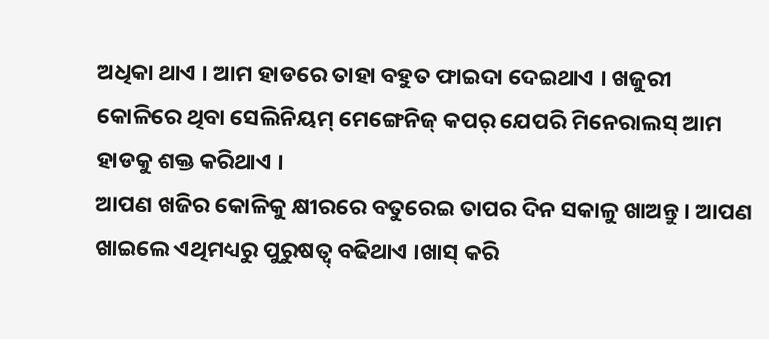ଅଧିକା ଥାଏ । ଆମ ହାଡରେ ତାହା ବହୁତ ଫାଇଦା ଦେଇଥାଏ । ଖଜୁରୀ କୋଳିରେ ଥିବା ସେଲିନିୟମ୍ ମେଙ୍ଗେନିଜ୍ କପର୍ ଯେପରି ମିନେରାଲସ୍ ଆମ ହାଡକୁ ଶକ୍ତ କରିଥାଏ ।
ଆପଣ ଖଜିର କୋଳିକୁ କ୍ଷୀରରେ ବତୁରେଇ ତାପର ଦିନ ସକାଳୁ ଖାଅନ୍ତୁ । ଆପଣ ଖାଇଲେ ଏଥିମଧ୍ୟରୁ ପୁରୁଷତ୍ୱ୍ ବଢିଥାଏ ।ଖାସ୍ କରି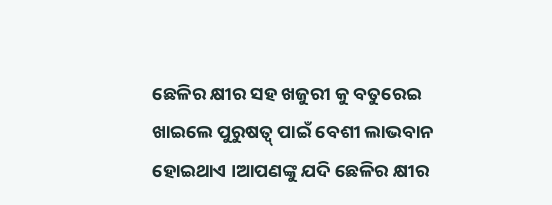ଛେଳିର କ୍ଷୀର ସହ ଖଜୁରୀ କୁ ବତୁରେଇ ଖାଇଲେ ପୁରୁଷତ୍ୱ୍ ପାଇଁ ବେଶୀ ଲାଭବାନ ହୋଇଥାଏ ।ଆପଣଙ୍କୁ ଯଦି ଛେଳିର କ୍ଷୀର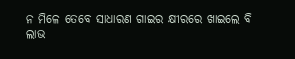ନ ମିଳେ ତେବେ ସାଧାରଣ ଗାଇର କ୍ଷୀରରେ ଖାଇଲେ ବି ଲାଭ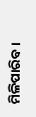ମିଳିପାରିବ ।